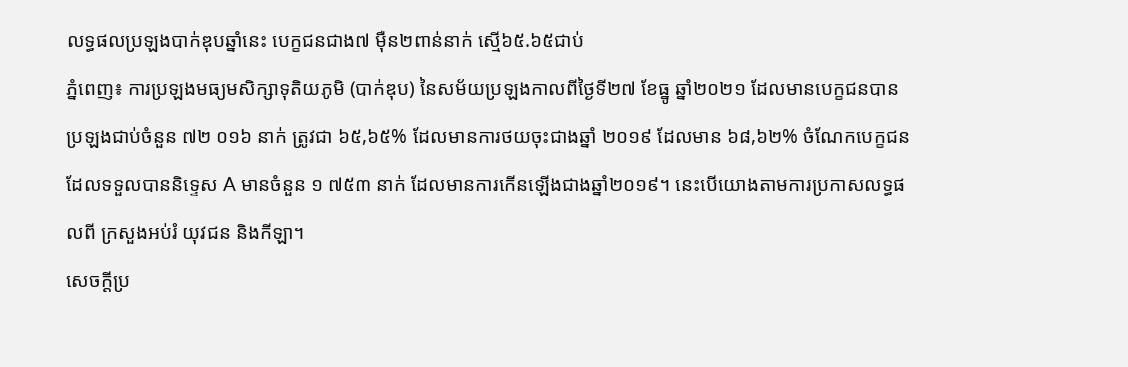លទ្ធផលប្រឡងបាក់ឌុបឆ្នាំនេះ បេក្ខជនជាង៧ ម៉ឺន២ពាន់នាក់ ស្មើ៦៥.៦៥ជាប់
ភ្នំពេញ៖ ការប្រឡងមធ្យមសិក្សាទុតិយភូមិ (បាក់ឌុប) នៃសម័យប្រឡងកាលពីថ្ងៃទី២៧ ខែធ្នូ ឆ្នាំ២០២១ ដែលមានបេក្ខជនបានប្រឡងជាប់ចំនួន ៧២ ០១៦ នាក់ ត្រូវជា ៦៥,៦៥% ដែលមានការថយចុះជាងឆ្នាំ ២០១៩ ដែលមាន ៦៨,៦២% ចំណែកបេក្ខជនដែលទទួលបាននិទ្ទេស A មានចំនួន ១ ៧៥៣ នាក់ ដែលមានការកើនឡើងជាងឆ្នាំ២០១៩។ នេះបើយោងតាមការប្រកាសលទ្ធផលពី ក្រសួងអប់រំ យុវជន និងកីឡា។
សេចក្តីប្រ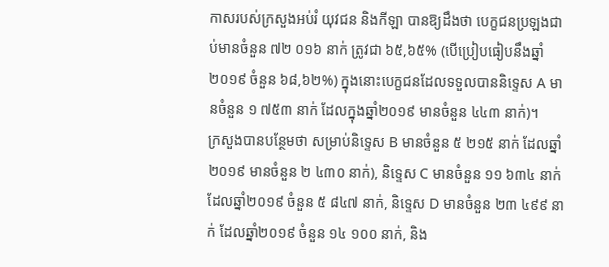កាសរបស់ក្រសួងអប់រំ យុវជន និងកីឡា បានឱ្យដឹងថា បេក្ខជនប្រឡងជាប់មានចំនួន ៧២ ០១៦ នាក់ ត្រូវជា ៦៥,៦៥% (បើប្រៀបធៀបនឹងឆ្នាំ២០១៩ ចំនួន ៦៨,៦២%) ក្នុងនោះបេក្ខជនដែលទទួលបាននិទ្ទេស A មានចំនួន ១ ៧៥៣ នាក់ ដែលក្នុងឆ្នាំ២០១៩ មានចំនួន ៤៤៣ នាក់)។
ក្រសួងបានបន្ថែមថា សម្រាប់និទ្ទេស B មានចំនួន ៥ ២១៥ នាក់ ដែលឆ្នាំ២០១៩ មានចំនួន ២ ៤៣០ នាក់), និទ្ទេស C មានចំនួន ១១ ៦៣៤ នាក់ ដែលឆ្នាំ២០១៩ ចំនួន ៥ ៨៤៧ នាក់, និទ្ទេស D មានចំនួន ២៣ ៤៩៩ នាក់ ដែលឆ្នាំ២០១៩ ចំនួន ១៤ ១០០ នាក់, និង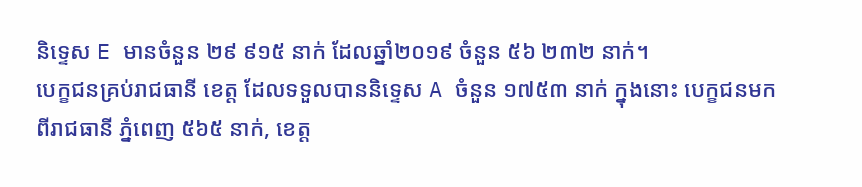និទ្ទេស E មានចំនួន ២៩ ៩១៥ នាក់ ដែលឆ្នាំ២០១៩ ចំនួន ៥៦ ២៣២ នាក់។
បេក្ខជនគ្រប់រាជធានី ខេត្ត ដែលទទួលបាននិទ្ទេស A ចំនួន ១៧៥៣ នាក់ ក្នុងនោះ បេក្ខជនមកពីរាជធានី ភ្នំពេញ ៥៦៥ នាក់, ខេត្ត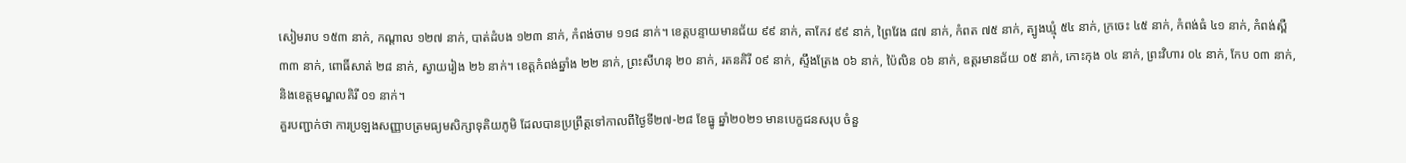សៀមរាប ១៥៣ នាក់, កណ្ដាល ១២៧ នាក់, បាត់ដំបង ១២៣ នាក់, កំពង់ចាម ១១៨ នាក់។ ខេត្តបន្ទាយមានជ័យ ៩៩ នាក់, តាកែវ ៩៩ នាក់, ព្រៃវែង ៨៧ នាក់, កំពត ៧៥ នាក់, ត្បូងឃ្មុំ ៥៤ នាក់, ក្រចេះ ៤៥ នាក់, កំពង់ធំ ៤១ នាក់, កំពង់ស្ពឺ ៣៣ នាក់, ពោធិ៍សាត់ ២៨ នាក់, ស្វាយរៀង ២៦ នាក់។ ខេត្តកំពង់ឆ្នាំង ២២ នាក់, ព្រះសីហនុ ២០ នាក់, រតនគិរី ០៩ នាក់, ស្ទឹងត្រែង ០៦ នាក់, ប៉ៃលិន ០៦ នាក់, ឧត្តរមានជ័យ ០៥ នាក់, កោះកុង ០៤ នាក់, ព្រះវិហារ ០៤ នាក់, កែប ០៣ នាក់, និងខេត្តមណ្ឌលគិរី ០១ នាក់។
គួរបញ្ជាក់ថា ការប្រឡងសញ្ញាបត្រមធ្យមសិក្សាទុតិយភូមិ ដែលបានប្រព្រឹត្តទៅកាលពីថ្ងៃទី២៧-២៨ ខែធ្នូ ឆ្នាំ២០២១ មានបេក្ខជនសរុប ចំនួ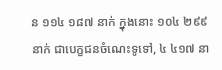ន ១១៤ ១៨៧ នាក់ ក្នុងនោះ ១០៤ ២៩៩ នាក់ ជាបេក្ខជនចំណេះទូទៅ, ៤ ៤១៧ នា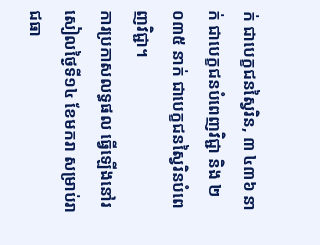ក់ ជាបេក្ខជនស្វៃរិន, ៣ ៤៣៦ នាក់ ជាបេក្ខជនបំពេញវិជ្ជា និង ២ ០៣៥ នាក់ ជាបេក្ខជនស្វៃរិនបំពេញវិជ្ជា។
ការប្រកាសលទ្ធផល ធ្វើឡើងនៅរសៀលថ្ងៃទី១៤ ខែមករា សម្រាប់រាជធា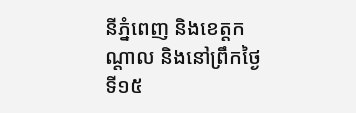នីភ្នំពេញ និងខេត្តកណ្តាល និងនៅព្រឹកថ្ងៃទី១៥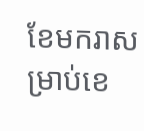ខែមករាសម្រាប់ខេ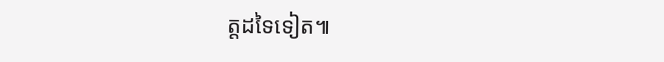ត្តដទៃទៀត៕